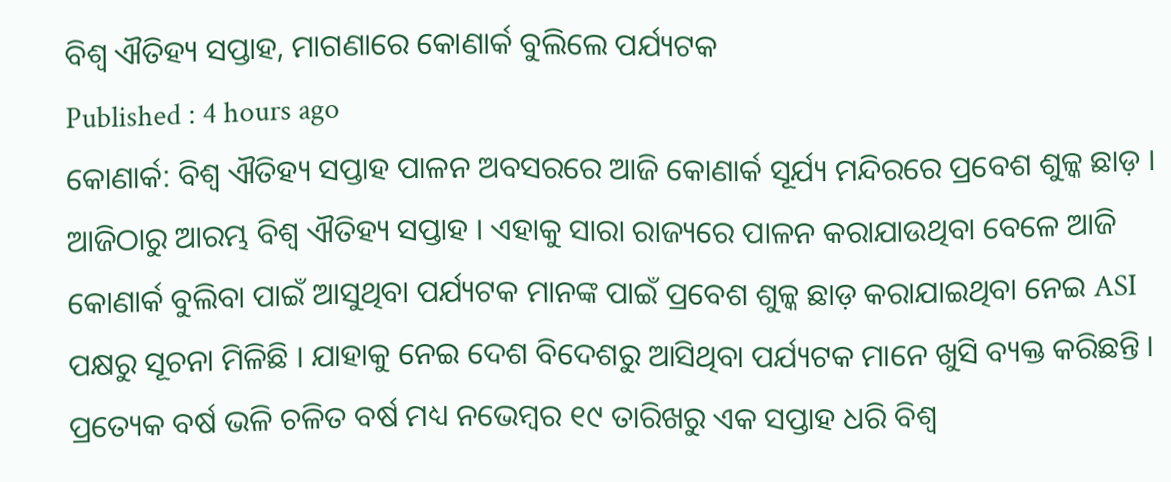ବିଶ୍ୱ ଐତିହ୍ୟ ସପ୍ତାହ, ମାଗଣାରେ କୋଣାର୍କ ବୁଲିଲେ ପର୍ଯ୍ୟଟକ
Published : 4 hours ago
କୋଣାର୍କ: ବିଶ୍ୱ ଐତିହ୍ୟ ସପ୍ତାହ ପାଳନ ଅବସରରେ ଆଜି କୋଣାର୍କ ସୂର୍ଯ୍ୟ ମନ୍ଦିରରେ ପ୍ରବେଶ ଶୁଳ୍କ ଛାଡ଼ । ଆଜିଠାରୁ ଆରମ୍ଭ ବିଶ୍ୱ ଐତିହ୍ୟ ସପ୍ତାହ । ଏହାକୁ ସାରା ରାଜ୍ୟରେ ପାଳନ କରାଯାଉଥିବା ବେଳେ ଆଜି କୋଣାର୍କ ବୁଲିବା ପାଇଁ ଆସୁଥିବା ପର୍ଯ୍ୟଟକ ମାନଙ୍କ ପାଇଁ ପ୍ରବେଶ ଶୁଳ୍କ ଛାଡ଼ କରାଯାଇଥିବା ନେଇ ASI ପକ୍ଷରୁ ସୂଚନା ମିଳିଛି । ଯାହାକୁ ନେଇ ଦେଶ ବିଦେଶରୁ ଆସିଥିବା ପର୍ଯ୍ୟଟକ ମାନେ ଖୁସି ବ୍ୟକ୍ତ କରିଛନ୍ତି । ପ୍ରତ୍ୟେକ ବର୍ଷ ଭଳି ଚଳିତ ବର୍ଷ ମଧ୍ୟ ନଭେମ୍ବର ୧୯ ତାରିଖରୁ ଏକ ସପ୍ତାହ ଧରି ବିଶ୍ୱ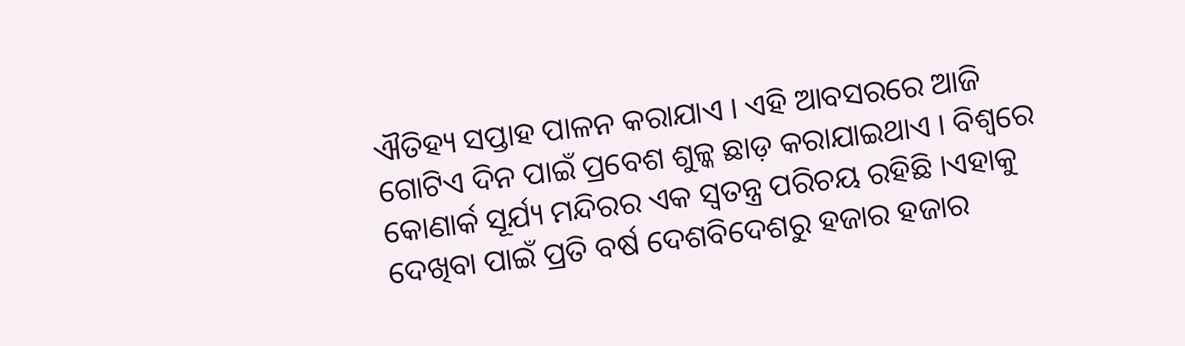ଐତିହ୍ୟ ସପ୍ତାହ ପାଳନ କରାଯାଏ । ଏହି ଆବସରରେ ଆଜି ଗୋଟିଏ ଦିନ ପାଇଁ ପ୍ରବେଶ ଶୁଳ୍କ ଛାଡ଼ କରାଯାଇଥାଏ । ବିଶ୍ବରେ କୋଣାର୍କ ସୂର୍ଯ୍ୟ ମନ୍ଦିରର ଏକ ସ୍ବତନ୍ତ୍ର ପରିଚୟ ରହିଛି ।ଏହାକୁ ଦେଖିବା ପାଇଁ ପ୍ରତି ବର୍ଷ ଦେଶବିଦେଶରୁ ହଜାର ହଜାର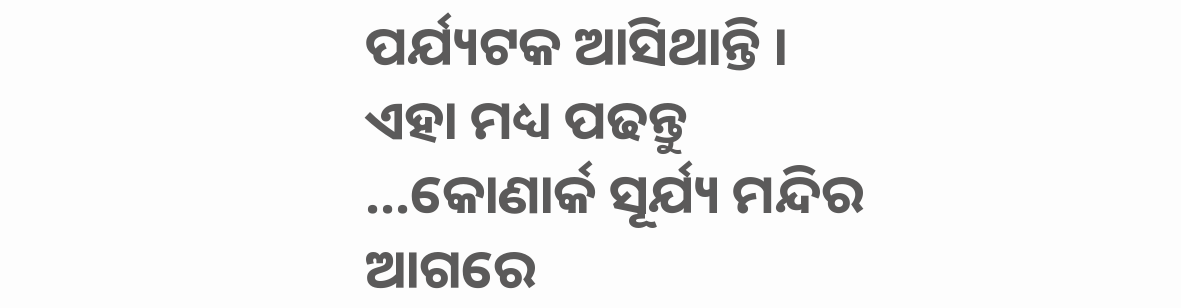ପର୍ଯ୍ୟଟକ ଆସିଥାନ୍ତି ।
ଏହା ମଧ୍ୟ ପଢନ୍ତୁ ...କୋଣାର୍କ ସୂର୍ଯ୍ୟ ମନ୍ଦିର ଆଗରେ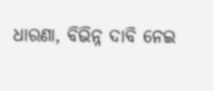ଧାରଣା, ବିଭିନ୍ନ ଦାବି ନେଇ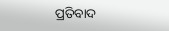ପ୍ରତିବାଦ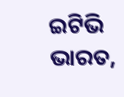ଇଟିଭି ଭାରତ,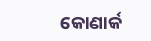କୋଣାର୍କ